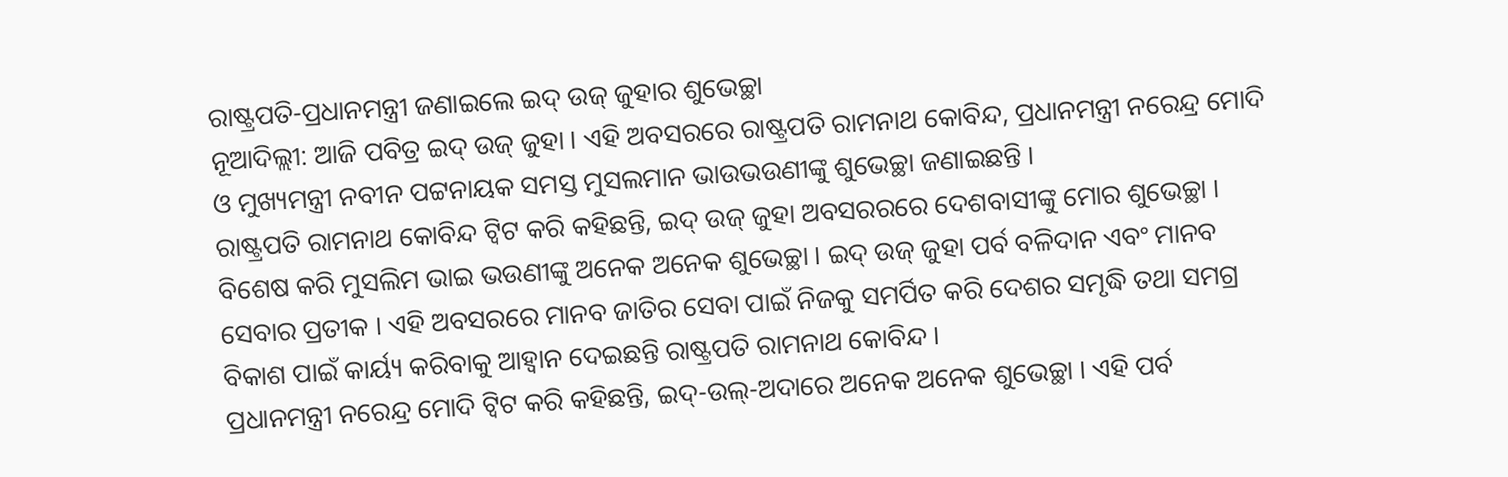ରାଷ୍ଟ୍ରପତି-ପ୍ରଧାନମନ୍ତ୍ରୀ ଜଣାଇଲେ ଇଦ୍ ଉଜ୍ ଜୁହାର ଶୁଭେଚ୍ଛା
ନୂଆଦିଲ୍ଲୀ: ଆଜି ପବିତ୍ର ଇଦ୍ ଉଜ୍ ଜୁହା । ଏହି ଅବସରରେ ରାଷ୍ଟ୍ରପତି ରାମନାଥ କୋବିନ୍ଦ, ପ୍ରଧାନମନ୍ତ୍ରୀ ନରେନ୍ଦ୍ର ମୋଦି ଓ ମୁଖ୍ୟମନ୍ତ୍ରୀ ନବୀନ ପଟ୍ଟନାୟକ ସମସ୍ତ ମୁସଲମାନ ଭାଉଭଉଣୀଙ୍କୁ ଶୁଭେଚ୍ଛା ଜଣାଇଛନ୍ତି ।
ରାଷ୍ଟ୍ରପତି ରାମନାଥ କୋବିନ୍ଦ ଟ୍ବିଟ କରି କହିଛନ୍ତି, ଇଦ୍ ଉଜ୍ ଜୁହା ଅବସରରରେ ଦେଶବାସୀଙ୍କୁ ମୋର ଶୁଭେଚ୍ଛା । ବିଶେଷ କରି ମୁସଲିମ ଭାଇ ଭଉଣୀଙ୍କୁ ଅନେକ ଅନେକ ଶୁଭେଚ୍ଛା । ଇଦ୍ ଉଜ୍ ଜୁହା ପର୍ବ ବଳିଦାନ ଏବଂ ମାନବ ସେବାର ପ୍ରତୀକ । ଏହି ଅବସରରେ ମାନବ ଜାତିର ସେବା ପାଇଁ ନିଜକୁ ସମର୍ପିତ କରି ଦେଶର ସମୃଦ୍ଧି ତଥା ସମଗ୍ର ବିକାଶ ପାଇଁ କାର୍ୟ୍ୟ କରିବାକୁ ଆହ୍ବାନ ଦେଇଛନ୍ତି ରାଷ୍ଟ୍ରପତି ରାମନାଥ କୋବିନ୍ଦ ।
ପ୍ରଧାନମନ୍ତ୍ରୀ ନରେନ୍ଦ୍ର ମୋଦି ଟ୍ବିଟ କରି କହିଛନ୍ତି, ଇଦ୍-ଉଲ୍-ଅଦାରେ ଅନେକ ଅନେକ ଶୁଭେଚ୍ଛା । ଏହି ପର୍ବ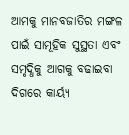ଆମକୁ ମାନବଜାତିର ମଙ୍ଗଳ ପାଇଁ ସାମୂହିକ ସୁସ୍ଥତା ଏବଂ ସମୃଦ୍ଧିକୁ ଆଗକୁ ବଢାଇବା ଦିଗରେ କାର୍ୟ୍ୟ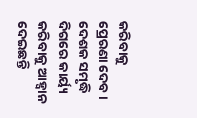କରିବାକୁ ପ୍ରେରଣା ଦେବ । ଦେଶକ ସମୃଦ୍ଧି ଦିଗରେ କାର୍ୟ୍ୟ କରିବାକୁ ଆହ୍ବାନ ଦେଇଛନ୍ତି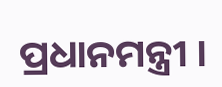ପ୍ରଧାନମନ୍ତ୍ରୀ ।